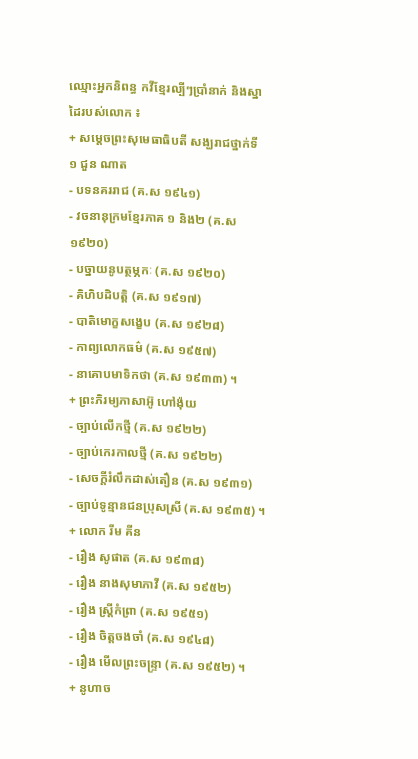ឈ្មោះអ្នកនិពន្ធ កវីខ្មែរល្បីៗប្រាំនាក់ និងស្នាដៃរបស់លោក ៖
+ សម្តេចព្រះសុមេធាធិបតី សង្ឃរាជថ្នាក់ទី១ ជួន ណាត
- បទនគររាជ (គ.ស ១៩៤១)
- វចនានុក្រមខ្មែរភាគ ១ និង២ (គ.ស ១៩២០)
- បច្នាយនូបត្ថម្ភកៈ (គ.ស ១៩២០)
- គិហិបដិបត្តិ (គ.ស ១៩១៧)
- បាតិមោក្ខសង្ខេប (គ.ស ១៩២៨)
- កាព្យលោកធម៌ (គ.ស ១៩៥៧)
- នាគោបមាទិកថា (គ.ស ១៩៣៣) ។
+ ព្រះភិរម្យភាសាអ៊ូ ហៅង៉ុយ
- ច្បាប់លើកថ្មី (គ.ស ១៩២២)
- ច្បាប់កេរកាលថ្មី (គ.ស ១៩២២)
- សេចក្តីរំលឹកដាស់តឿន (គ.ស ១៩៣១)
- ច្បាប់ទូន្មានជនប្រុសស្រី (គ.ស ១៩៣៥) ។
+ លោក រីម គីន
- រឿង សូផាត (គ.ស ១៩៣៨)
- រឿង នាងសុមាភាវី (គ.ស ១៩៥២)
- រឿង ស្រ្តីកំព្រា (គ.ស ១៩៥១)
- រឿង ចិត្តចងចាំ (គ.ស ១៩៤៨)
- រឿង មើលព្រះចន្ទ្រា (គ.ស ១៩៥២) ។
+ នូហាច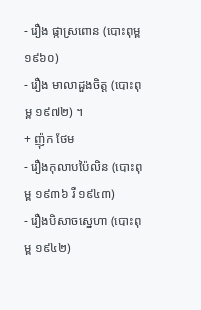- រឿង ផ្កាស្រពោន (បោះពុម្ព ១៩៦០)
- រឿង មាលាដួងចិត្ត (បោះពុម្ព ១៩៧២) ។
+ ញ៉ុក ថែម
- រឿងកុលាបប៉ៃលិន (បោះពុម្ព ១៩៣៦ រឺ ១៩៤៣)
- រឿងបិសាចស្នេហា (បោះពុម្ព ១៩៤២)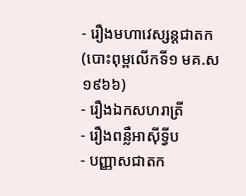- រឿងមហាវេស្សន្តជាតក (បោះពុម្ពលើកទី១ មគ.ស ១៩៦៦)
- រឿងឯកសហរាត្រី
- រឿងពន្លឺអាស៊ីទ្វីប
- បញ្ញាសជាតក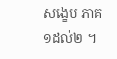សង្ខេប ភាគ១ដល់២ ។